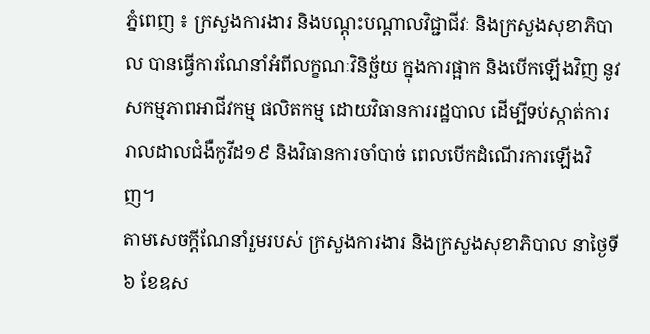ភ្នំពេញ ៖ ក្រសួងការងារ និងបណ្តុះបណ្តាលវិជ្ជាជីវៈ និងក្រសួងសុខាភិបាល បានធ្វើការណែនាំអំពីលក្ខណៈវិនិច្ឆ័យ ក្នុងការផ្អាក និងបើកឡើងវិញ នូវសកម្មភាពអាជីវកម្ម ផលិតកម្ម ដោយវិធានការរដ្ឋបាល ដើម្បីទប់ស្កាត់ការ រាលដាលជំងឺកូវីដ១៩ និងវិធានការចាំបាច់ ពេលបើកដំណើរការឡើងវិញ។
តាមសេចក្ដីណែនាំរួមរបស់ ក្រសួងការងារ និងក្រសួងសុខាភិបាល នាថ្ងៃទី៦ ខែឧស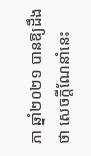ភា ឆ្នាំ២០២១ បានឱ្យដឹងថា សេចក្តីណែនាំនេះ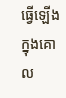ធ្វើឡើងក្នុងគោល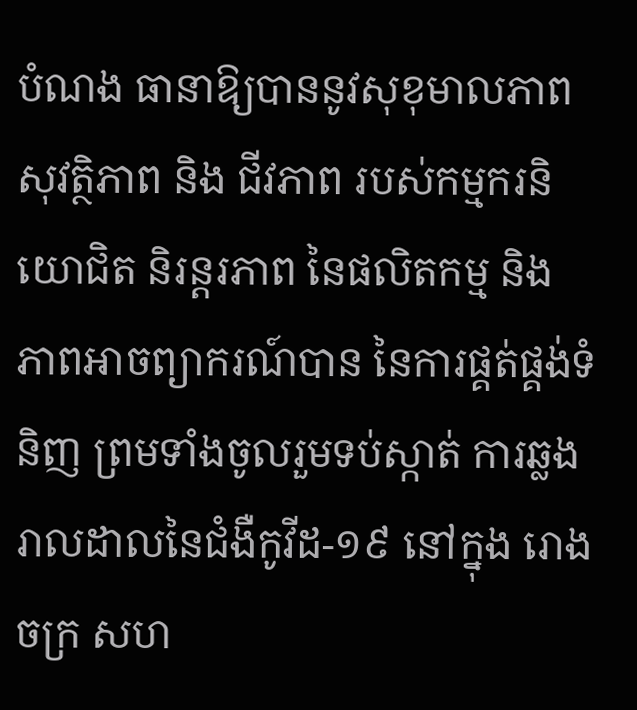បំណង ធានាឱ្យបាននូវសុខុមាលភាព សុវត្ថិភាព និង ជីវភាព របស់កម្មករនិយោជិត និរន្តរភាព នៃផលិតកម្ម និង ភាពអាចព្យាករណ៍បាន នៃការផ្គត់ផ្គង់ទំនិញ ព្រមទាំងចូលរួមទប់ស្កាត់ ការឆ្លងរាលដាលនៃជំងឺកូវីដ-១៩ នៅក្នុង រោងចក្រ សហ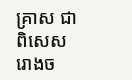គ្រាស ជាពិសេសរោងច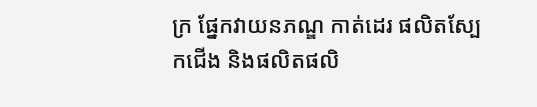ក្រ ផ្នែកវាយនភណ្ឌ កាត់ដេរ ផលិតស្បែកជើង និងផលិតផលិ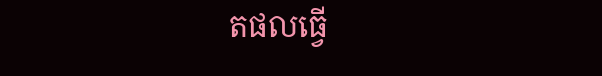តផលធ្វើ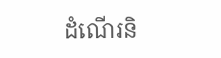ដំណើរនិ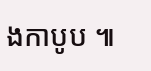ងកាបូប ៕